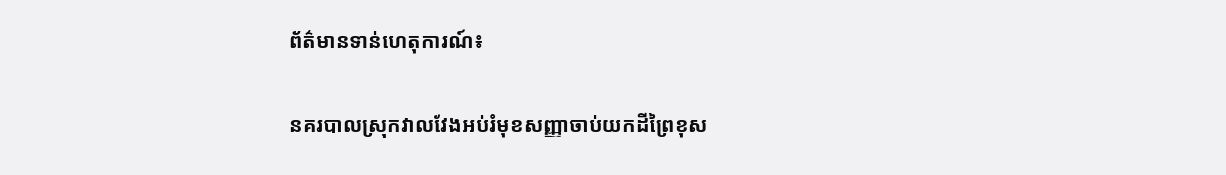ព័ត៌មានទាន់ហេតុការណ៍៖

នគរបាលស្រុកវាលវែងអប់រំមុខសញ្ញាចាប់យកដីព្រៃខុស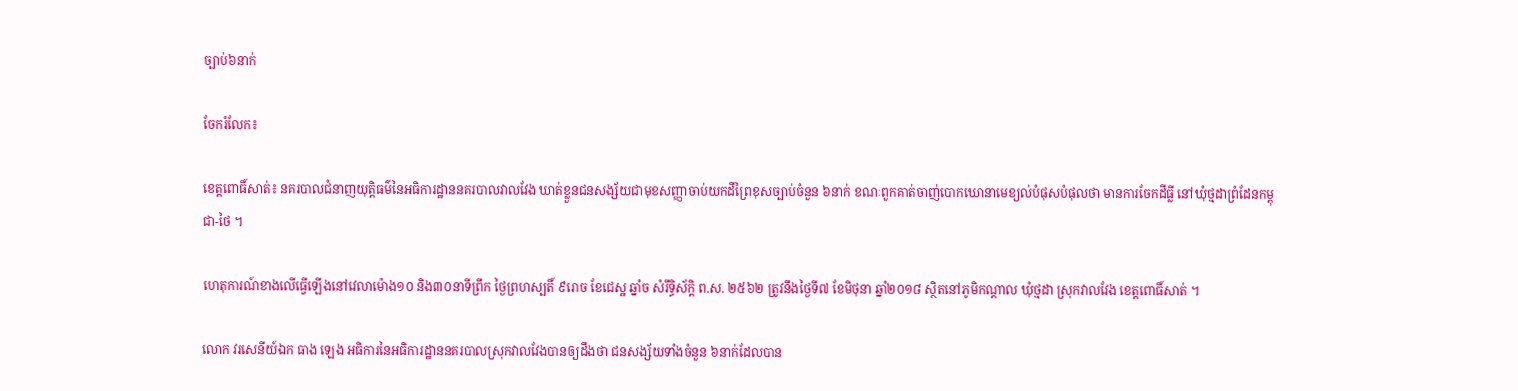ច្បាប់៦នាក់

ចែករំលែក៖

ខេត្តពោធិ៍សាត់៖ នគរបាលជំនាញយុត្តិធម៌នៃអធិការដ្ឋាននគរបាលវាលវែង ឃាត់ខ្លួនជនសង្ស័យជាមុខសញ្ញាចាប់យកដីព្រៃខុសច្បាប់ចំនួន ៦នាក់ ខណៈពួកគាត់ចាញ់បោកឃោនាមេខ្យល់បំផុសបំផុលថា មានការចែកដីធ្លី នៅឃុំថ្មដាព្រំដែនកម្ពុជា-ថៃ ។

ហេតុការណ៍ខាងលើធ្វើឡើងនៅវេលាម៉ោង១០ និង៣០នាទីព្រឹក ថ្ងៃព្រហស្បតិ៍ ៩រោច ខែជេស្ឋ ឆ្នាំច សំរឹទ្ធិស័ក្តិ ព.ស. ២៥៦២ ត្រូវនឹងថ្ងៃទី៧ ខែមិថុនា ឆ្នាំ២០១៨ ស្ថិតនៅភូមិកណ្ដាល ឃុំថ្មដា ស្រុកវាលវែង ខេត្តពោធិ៍សាត់ ។

លោក វរសេនីយ៍ឯក ធាង ឡេង អធិការនៃអធិការដ្ឋាននគរបាលស្រុកវាលវែងបានឲ្យដឹងថា ជនសង្ស័យទាំងចំនួន ៦នាក់ដែលបាន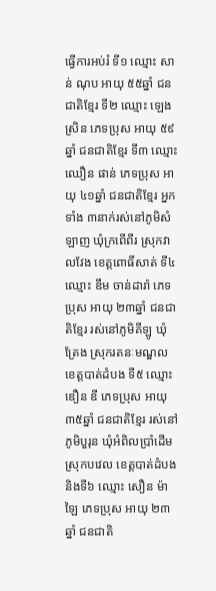ធ្វើការអប់រំ ទី១ ឈ្មោះ សាន់ ណុប អាយុ ៥៥ឆ្នាំ ជនជាតិខ្មែរ ទី២ ឈ្មោះ ឡេង ស្រិន ភេទប្រុស អាយុ ៥៩ឆ្នាំ ជនជាតិខ្មែរ ទី៣ ឈ្មោះ ឈឿន ផាន់ ភេទប្រុស អាយុ ៤១ឆ្នាំ ជនជាតិខ្មែរ អ្នកទាំង ៣នាក់រស់នៅភូមិសំឡាញ ឃុំក្រពើពីរ ស្រុកវាលវែង ខេត្តពោធិ៍សាត់ ទី៤ ឈ្មោះ ឌឹម ចាន់ដារ៉ា ភេទប្រុស អាយុ ២៣ឆ្នាំ ជនជាតិខ្មែរ រស់នៅភូមិគីឡូ ឃុំត្រែង ស្រុករតនៈមណ្ឌល ខេត្តបាត់ដំបង ទី៥ ឈ្មោះ ឌឿន ឌី ភេទប្រុស អាយុ ៣៥ឆ្នាំ ជនជាតិខ្មែរ រស់នៅភូមិបួរុន ឃុំអំពិលប្រាំដើម ស្រុកបវេល ខេត្តបាត់ដំបង និងទី៦ ឈ្មោះ សឿន ម៉ាឡៃ ភេទប្រុស អាយុ ២៣ឆ្នាំ ជនជាតិ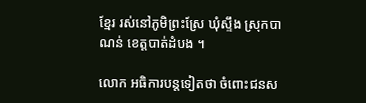ខ្មែរ រស់នៅភូមិព្រះស្រែ ឃុំស្ទឹង ស្រុកបាណន់ ខេត្តបាត់ដំបង ។

លោក អធិការបន្តទៀតថា ចំពោះជនស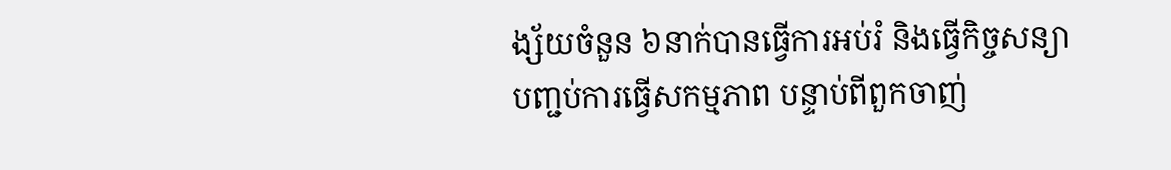ង្ស័យចំនួន ៦នាក់បានធ្វើការអប់រំ និងធ្វើកិច្ចសន្យាបញ្ជប់ការធ្វើសកម្មភាព បន្ទាប់ពីពួកចាញ់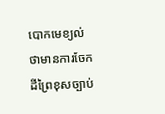បោកមេខ្យល់ថាមានការចែកដីព្រៃខុសច្បាប់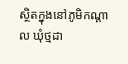ស្ថិតក្នុងនៅភូមិកណ្ដាល ឃុំថ្មដា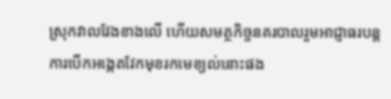ស្រុកវាលវែងខាងលើ ហើយសមត្ថកិច្ចនគរបាលរួមអាជ្ញាធរបន្តការបើកអង្កេតវែកមុខរកមេខ្យល់នោះផង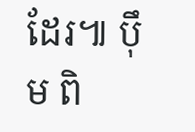ដែរ៕ ប៉ឹម ពិ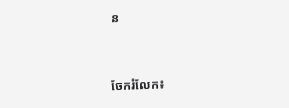ន


ចែករំលែក៖